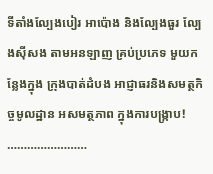ទីតាំងល្បែងបៀរ អាប៉ោង និងល្បែងធួរ ល្បែងស៊ីសង តាមអនឡាញ គ្រប់ប្រភេទ មួយកន្លែងក្នុង ក្រុងបាត់ដំបង អាជ្ញាធរនិងសមត្ថកិច្ចមូលដ្ឋាន អសមត្ថភាព ក្នុងការបង្រ្កាប! ……………………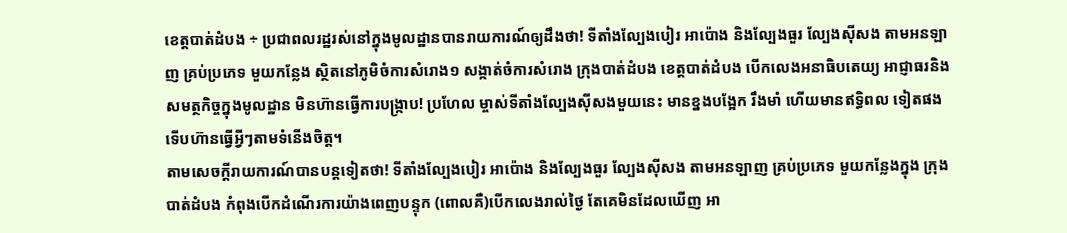ខេត្តបាត់ដំបង ÷ ប្រជាពលរដ្ឋរស់នៅក្នុងមូលដ្ឋានបានរាយការណ៍ឲ្យដឹងថា! ទីតាំងល្បែងបៀរ អាប៉ោង និងល្បែងធួរ ល្បែងស៊ីសង តាមអនឡាញ គ្រប់ប្រភេទ មួយកន្លែង ស្ថិតនៅភូមិចំការសំរោង១ សង្កាត់ចំការសំរោង ក្រុងបាត់ដំបង ខេត្តបាត់ដំបង បើកលេងអនាធិបតេយ្យ អាជ្ញាធរនិងសមត្ថកិច្ចក្នុងមូលដ្ឋាន មិនហ៊ានធ្វើការបង្រ្កាប! ប្រហែល ម្ចាស់ទីតាំងល្បែងស៊ីសងមួយនេះ មានខ្នងបង្អែក រឹងមាំ ហើយមានឥទ្ធិពល ទៀតផង ទើបហ៊ានធ្វើអ្វីៗតាមទំនើងចិត្ត។
តាមសេចក្តីរាយការណ៍បានបន្តទៀតថា! ទីតាំងល្បែងបៀរ អាប៉ោង និងល្បែងធួរ ល្បែងស៊ីសង តាមអនឡាញ គ្រប់ប្រភេទ មួយកន្លែងក្នុង ក្រុងបាត់ដំបង កំពុងបើកដំណើរការយ៉ាងពេញបន្ទុក (ពោលគឺ)បើកលេងរាល់ថ្ងៃ តែគេមិនដែលឃើញ អា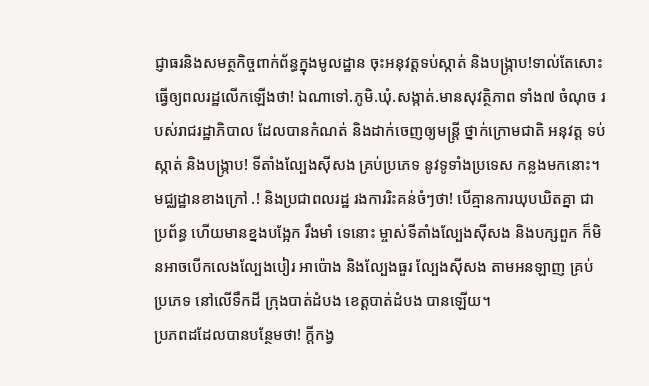ជ្ញាធរនិងសមត្ថកិច្ចពាក់ព័ន្ធក្នុងមូលដ្ឋាន ចុះអនុវត្តទប់ស្កាត់ និងបង្ក្រាប!ទាល់តែសោះ ធ្វើឲ្យពលរដ្ឋលើកឡើងថា! ឯណាទៅ.ភូមិ.ឃុំ.សង្កាត់.មានសុវត្ថិភាព ទាំង៧ ចំណុច របស់រាជរដ្ឋាភិបាល ដែលបានកំណត់ និងដាក់ចេញឲ្យមន្ត្រី ថ្នាក់ក្រោមជាតិ អនុវត្ត ទប់ស្កាត់ និងបង្ក្រាប! ទីតាំងល្បែងស៊ីសង គ្រប់ប្រភេទ នូវទូទាំងប្រទេស កន្លងមកនោះ។
មជ្ឈដ្ឋានខាងក្រៅ .! និងប្រជាពលរដ្ឋ រងការរិះគន់ចំៗថា! បើគ្មានការឃុបឃិតគ្នា ជាប្រព័ន្ធ ហើយមានខ្នងបង្អែក រឹងមាំ ទេនោះ ម្ចាស់ទីតាំងល្បែងសុីសង និងបក្សពួក ក៏មិនអាចបើកលេងល្បែងបៀរ អាប៉ោង និងល្បែងធួរ ល្បែងស៊ីសង តាមអនឡាញ គ្រប់ប្រភេទ នៅលើទឹកដី ក្រុងបាត់ដំបង ខេត្តបាត់ដំបង បានឡើយ។
ប្រភពដដែលបានបន្ថែមថា! ក្តីកង្វ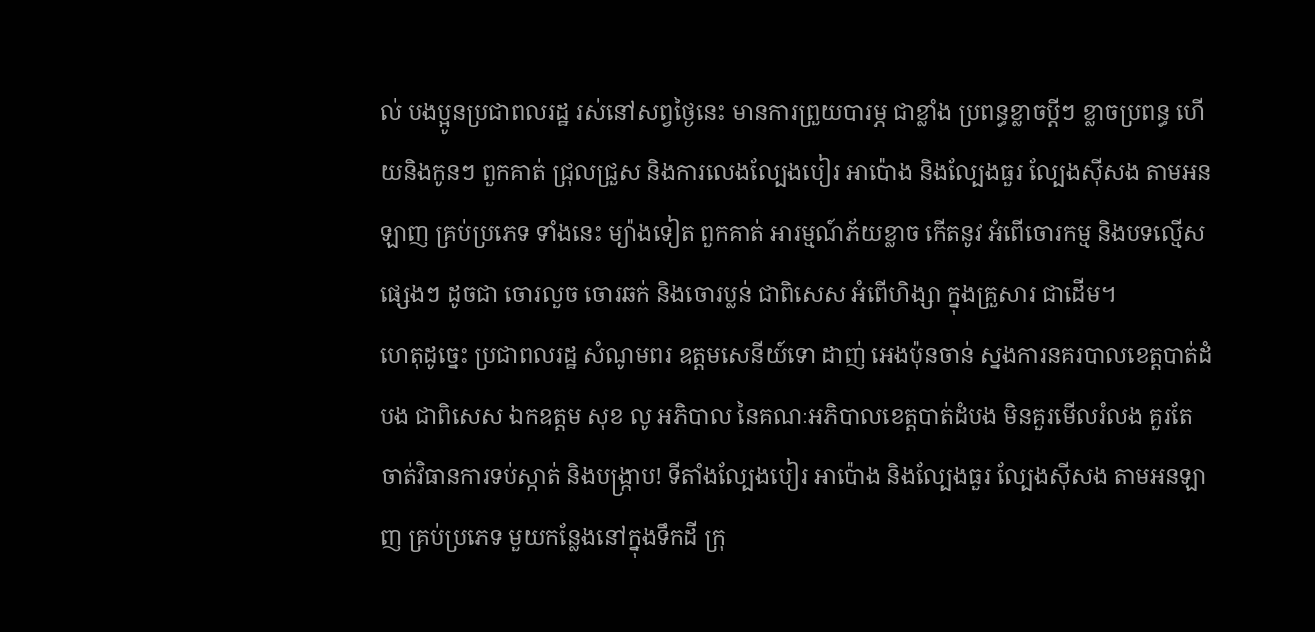ល់ បងប្អូនប្រជាពលរដ្ឋ រស់នៅសព្វថ្ងៃនេះ មានការព្រួយបារម្ភ ជាខ្លាំង ប្រពន្ធខ្លាចប្ដីៗ ខ្លាចប្រពន្ធ ហើយនិងកូនៗ ពួកគាត់ ជ្រុលជ្រួស និងការលេងល្បែងបៀរ អាប៉ោង និងល្បែងធួរ ល្បែងសុីសង តាមអនឡាញ គ្រប់ប្រភេទ ទាំងនេះ ម្យ៉ាងទៀត ពួកគាត់ អារម្មណ៍ភ័យខ្លាច កើតនូវ អំពើចោរកម្ម និងបទល្មើសផ្សេងៗ ដូចជា ចោរលួច ចោរឆក់ និងចោរប្លន់ ជាពិសេស អំពើហិង្សា ក្នុងគ្រួសារ ជាដើម។
ហេតុដូច្នេះ ប្រជាពលរដ្ឋ សំណូមពរ ឧត្តមសេនីយ៍ទោ ដាញ់ អេងប៉ុនចាន់ ស្នងការនគរបាលខេត្តបាត់ដំបង ជាពិសេស ឯកឧត្តម សុខ លូ អភិបាល នៃគណៈអភិបាលខេត្តបាត់ដំបង មិនគួរមើលរំលង គួរតែចាត់វិធានការទប់ស្កាត់ និងបង្រ្កាប! ទីតាំងល្បែងបៀរ អាប៉ោង និងល្បែងធួរ ល្បែងស៊ីសង តាមអនឡាញ គ្រប់ប្រភេទ មួយកន្លែងនៅក្នុងទឹកដី ក្រុ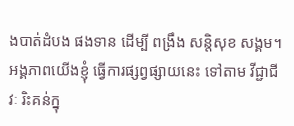ងបាត់ដំបង ផងទាន ដើម្បី ពង្រឹង សន្តិសុខ សង្គម។
អង្គភាពយើងខ្ញុំ ធ្វើការផ្សព្វផ្សាយនេះ ទៅតាម វីជ្ជាជីវៈ រិះគន់ក្នុ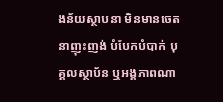ងន័យស្ថាបនា មិនមានចេតនាញុះញង់ បំបែកបំបាក់ បុគ្គលស្ថាប័ន ឬអង្គភាពណា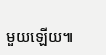មួយឡើយ៕